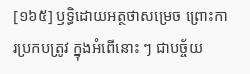[១៦៥] ឫទ្ធិដោយអត្ថថាសម្រេច ព្រោះការប្រកបត្រូវ ក្នុងអំពើនោះ ៗ ជាបច្ច័យ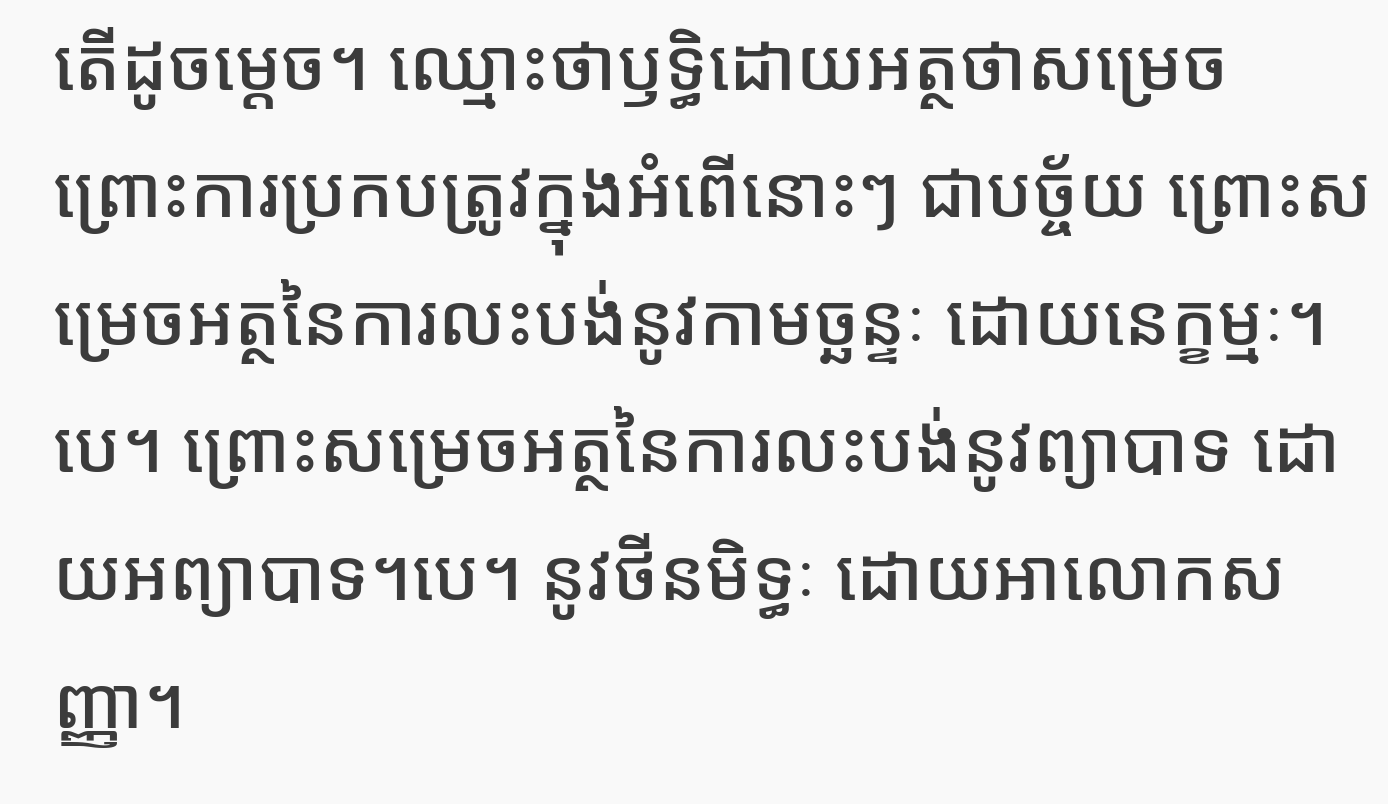តើដូចម្តេច។ ឈ្មោះថាឫទ្ធិដោយអត្ថថាសម្រេច ព្រោះការប្រកបត្រូវក្នុងអំពើនោះៗ ជាបច្ច័យ ព្រោះសម្រេចអត្ថនៃការលះបង់នូវកាមច្ឆន្ទៈ ដោយនេក្ខម្មៈ។បេ។ ព្រោះសម្រេចអត្ថនៃការលះបង់នូវព្យាបាទ ដោយអព្យាបាទ។បេ។ នូវថីនមិទ្ធៈ ដោយអាលោកសញ្ញា។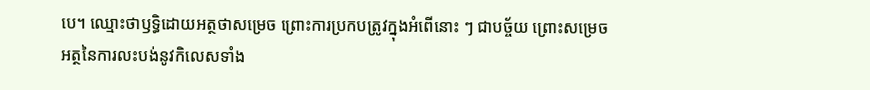បេ។ ឈ្មោះថាឫទ្ធិដោយអត្ថថាសម្រេច ព្រោះការប្រកបត្រូវក្នុងអំពើនោះ ៗ ជាបច្ច័យ ព្រោះសម្រេចអត្ថនៃការលះបង់នូវកិលេសទាំង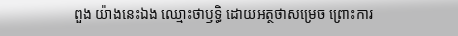ពួង យ៉ាងនេះឯង ឈ្មោះថាឫទ្ធិ ដោយអត្ថថាសម្រេច ព្រោះការ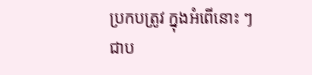ប្រកបត្រូវ ក្នុងអំពើនោះ ៗ ជាប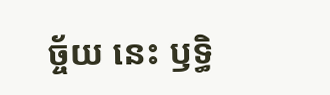ច្ច័យ នេះ ឫទ្ធិ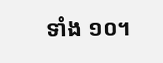ទាំង ១០។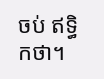ចប់ ឥទ្ធិកថា។